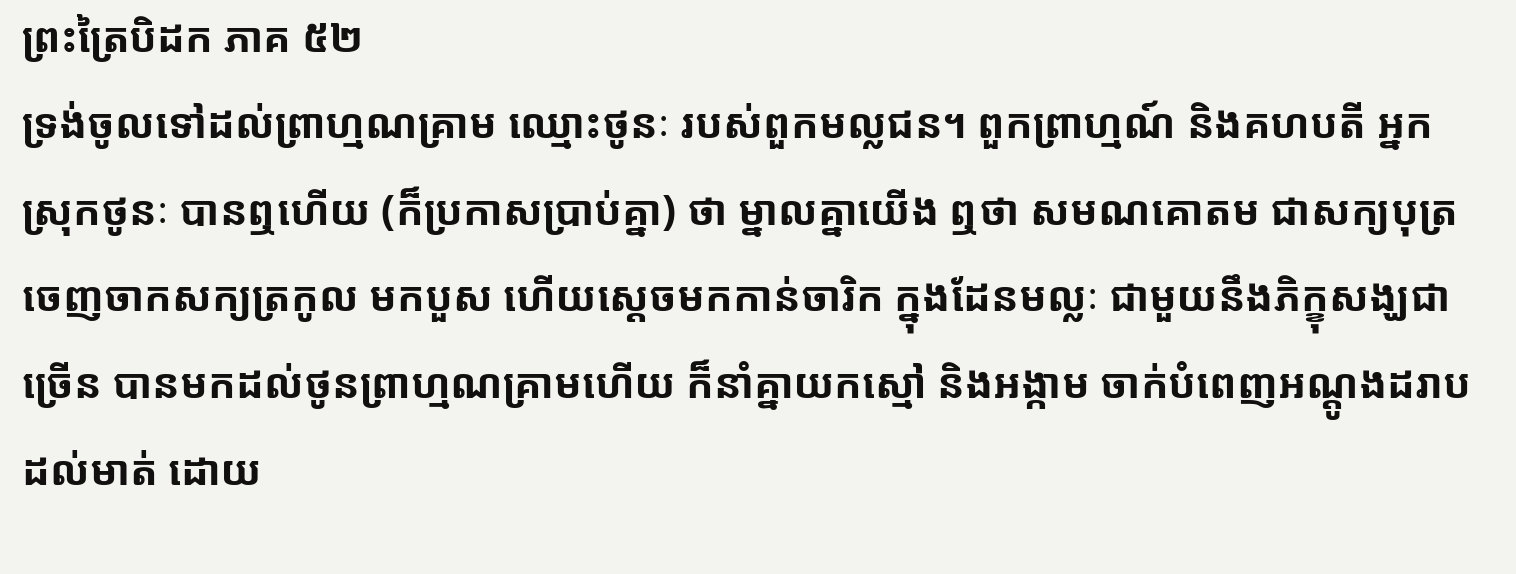ព្រះត្រៃបិដក ភាគ ៥២
ទ្រង់ចូលទៅដល់ព្រាហ្មណគ្រាម ឈ្មោះថូនៈ របស់ពួកមល្លជន។ ពួកព្រាហ្មណ៍ និងគហបតី អ្នកស្រុកថូនៈ បានឮហើយ (ក៏ប្រកាសប្រាប់គ្នា) ថា ម្នាលគ្នាយើង ឮថា សមណគោតម ជាសក្យបុត្រ ចេញចាកសក្យត្រកូល មកបួស ហើយស្តេចមកកាន់ចារិក ក្នុងដែនមល្លៈ ជាមួយនឹងភិក្ខុសង្ឃជាច្រើន បានមកដល់ថូនព្រាហ្មណគ្រាមហើយ ក៏នាំគ្នាយកស្មៅ និងអង្កាម ចាក់បំពេញអណ្តូងដរាបដល់មាត់ ដោយ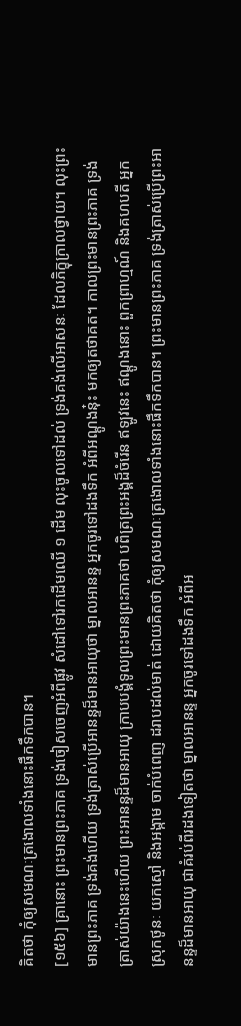គិតថា កុំឲ្យសមណៈត្រងោលទាំងនោះផឹកទឹកបាន។
[១៥៦] គ្រានោះ ព្រះមានព្រះភាគ ទ្រង់ចៀសចេញអំពីផ្លូវ សំដៅទៅរកដើមឈើ ១ ដើម លុះចូលទៅដល់ ទ្រង់គង់លើអាសនៈ ដែលភិក្ខុក្រាលថ្វាយ។ លុះព្រះមានព្រះភាគ ទ្រង់គង់ហើយ ទ្រង់ត្រាស់ប្រើអានន្ទដ៏មានអាយុថា ម្នាលអានន្ទ អ្នកចូរទៅដងទឹក អំពីអណ្តូងនុ៎ះ មកឲ្យតថាគត។ កាលព្រះមានព្រះភាគ ទ្រង់ត្រាស់យ៉ាងនេះហើយ ព្រះអានន្ទដ៏មានអាយុ ក្រាបបង្គំទូលព្រះមានព្រះភាគថា បពិត្រព្រះអង្គដ៏ចំរើន ឥឡូវនេះ ឥណ្តូងនោះ ពួកព្រាហ្មណ៍ និងគហបតី អ្នកស្រុកថូនៈ យកស្មៅ និងអង្កាម ចាក់បំពេញ ដរាបដល់មាត់ ដោយគិតថា កុំឲ្យសមណៈត្រងោលទាំងនោះផឹកទឹកបាន។ ព្រះមានព្រះភាគ ទ្រង់ត្រាស់ប្រើព្រះអានន្ទដ៏មានអាយុ ជាគំរប់ពីរដងទៀតថា ម្នាលអានន្ទ អ្នកចូរទៅដងទឹក អំពីអ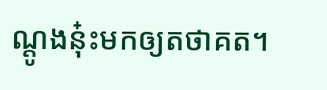ណ្តូងនុ៎ះមកឲ្យតថាគត។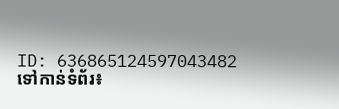ID: 636865124597043482
ទៅកាន់ទំព័រ៖